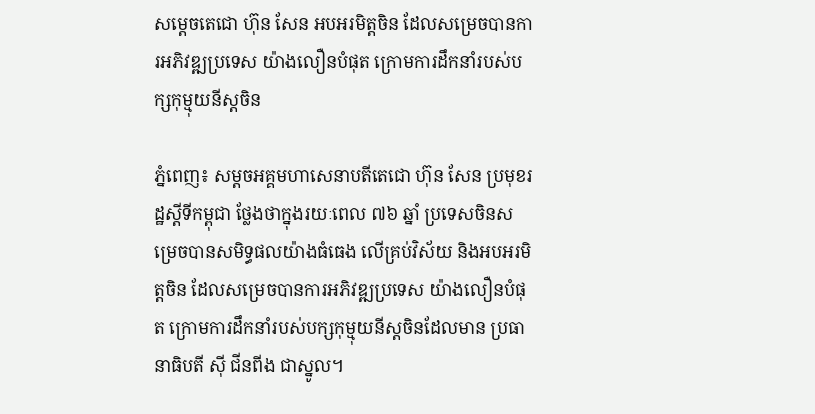សម្ដេចតេជោ ហ៊ុន សែន អបអរមិត្តចិន ដែលសម្រេចបានការអភិវឌ្ឍប្រទេស យ៉ាងលឿនបំផុត ក្រោមការដឹកនាំរបស់បក្សកុម្មុយនីស្តចិន

ភ្នំពេញ៖ សម្ដចអគ្គមហាសេនាបតីតេជោ ហ៊ុន សែន ប្រមុខរដ្ឋស្ដីទីកម្ពុជា ថ្លែងថាក្នុងរយៈពេល ៧៦ ឆ្នាំ ប្រទេសចិនសម្រេចបានសមិទ្ធផលយ៉ាងធំធេង លើគ្រប់វិស័យ និងអបអរមិត្តចិន ដែលសម្រេចបានការអភិវឌ្ឍប្រទេស យ៉ាងលឿនបំផុត ក្រោមការដឹកនាំរបស់បក្សកុម្មុយនីស្តចិនដែលមាន ប្រធានាធិបតី ស៊ី ជីនពីង ជាស្នូល។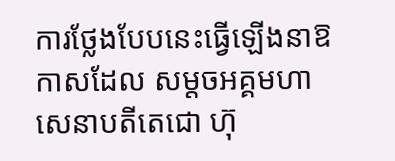ការថ្លែងបែបនេះធ្វើឡើងនាឱកាសដែល សម្ដចអគ្គមហាសេនាបតីតេជោ ហ៊ុ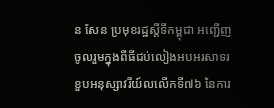ន សែន ប្រមុខរដ្ឋស្ដីទីកម្ពុជា អញ្ជើញចូលរួមក្នុងពីធីជប់លៀងអបអរសាទរខួបអនុស្សាវរីយ៍លលើកទី៧៦ នៃការ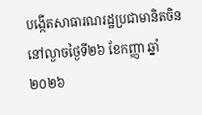បង្កើតសាធារណរដ្ឋប្រជាមានិតចិន នៅល្ងាចថ្ងៃទី២៦ ខែកញ្ញា ឆ្នាំ២០២៦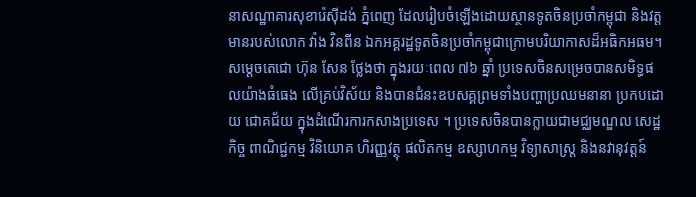នាសណ្ឋាគារសុខារ៉េស៊ីដង់ ភ្នំពេញ ដែលរៀបចំឡើងដោយស្ថានទូតចិនប្រចាំកម្ពុជា និងវត្ដមានរបស់លោក វ៉ាង វិនពីន ឯកអគ្គរដ្ឋទូតចិនប្រចាំកម្ពុជាក្រោមបរិយាកាសដ៏អធិកអធម។
សម្ដេចតេជោ ហ៊ុន សែន ថ្លែងថា ក្នុងរយៈពេល ៧៦ ឆ្នាំ ប្រទេសចិនសម្រេចបានសមិទ្ធផលយ៉ាងធំធេង លើគ្រប់វិស័យ និងបានជំនះឧបសគ្គព្រមទាំងបញ្ហាប្រឈមនានា ប្រកបដោយ ជោគជ័យ ក្នុងដំណើរការកសាងប្រទេស ។ ប្រទេសចិនបានក្លាយជាមជ្ឈមណ្ឌល សេដ្ឋកិច្ច ពាណិជ្ជកម្ម វិនិយោគ ហិរញ្ញវត្ថុ ផលិតកម្ម ឧស្សាហកម្ម វិទ្យាសាស្ត្រ និងនវានុវត្តន៍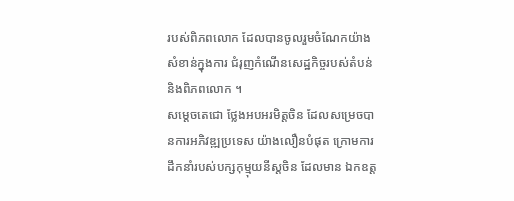របស់ពិភពលោក ដែលបានចូលរួមចំណែកយ៉ាងសំខាន់ក្នុងការ ជំរុញកំណើនសេដ្ឋកិច្ចរបស់តំបន់ និងពិភពលោក ។
សម្ដេចតេជោ ថ្លែងអបអរមិត្តចិន ដែលសម្រេចបានការអភិវឌ្ឍប្រទេស យ៉ាងលឿនបំផុត ក្រោមការដឹកនាំរបស់បក្សកុម្មុយនីស្តចិន ដែលមាន ឯកឧត្ត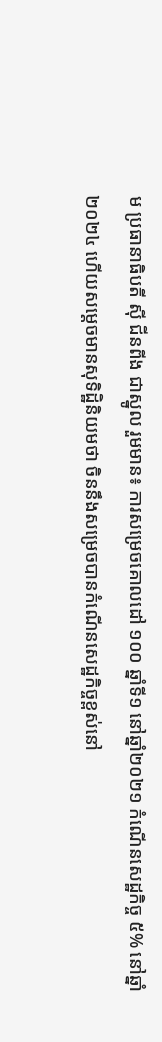ម ប្រធានាធិបតី ស៊ី ជីនពីង ជាស្នូល រួមមាន៖ ការសម្រេចគោលដៅ ១០០ ឆ្នាំទី១ នៅឆ្នាំ២០២១ កំណើនសេដ្ឋកិច្ច ៥% នៅឆ្នាំ២០២៤ ហើយសម្ដេចមានសុទិដ្ឋិនិយមថា ចិននឹងសម្រេចបានកំណើនសេដ្ឋកិច្ចខ្ពស់នៅ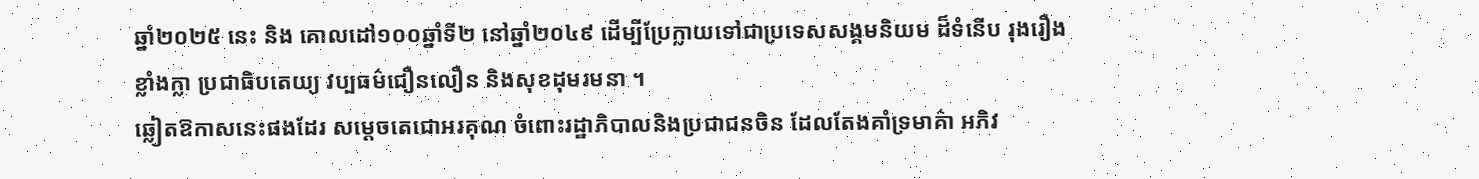ឆ្នាំ២០២៥ នេះ និង គោលដៅ១០០ឆ្នាំទី២ នៅឆ្នាំ២០៤៩ ដើម្បីប្រែក្លាយទៅជាប្រទេសសង្គមនិយម ដ៏ទំនើប រុងរឿង ខ្លាំងក្លា ប្រជាធិបតេយ្យ វប្បធម៌ជឿនលឿន និងសុខដុមរមនា ។
ឆ្លៀតឱកាសនេះផងដែរ សម្ដេចតេជោអរគុណ ចំពោះរដ្ឋាភិបាលនិងប្រជាជនចិន ដែលតែងគាំទ្រមាគ៌ា អភិវ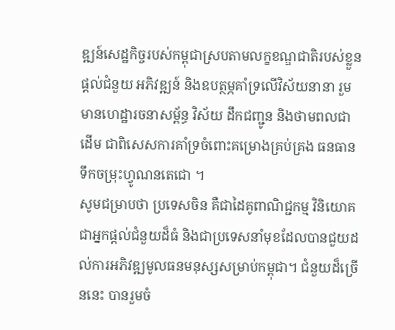ឌ្ឍន៍សេដ្ឋកិច្ចរបស់កម្ពុជាស្របតាមលក្ខខណ្ឌជាតិរបស់ខ្លួន ផ្តល់ជំនួយ អភិវឌ្ឍន៍ និងឧបត្ថម្ភគាំទ្រលើវិស័យនានា រួមមានហេដ្ឋារចនាសម្ព័ន្ធ វិស័យ ដឹកជញ្ជូន និងថាមពលជាដើម ជាពិសេសការគាំទ្រចំពោះគម្រោងគ្រប់គ្រង ធនធានទឹកចម្រុះហ្វូណនតេជោ ។
សូមជម្រាបថា ប្រទេសចិន គឺជាដៃគូពាណិជ្ជកម្ម វិនិយោគ ជាអ្នកផ្តល់ជំនួយដ៏ធំ និងជាប្រទេសនាំមុខដែលបានជួយដល់ការអភិវឌ្ឍមូលធនមនុស្សសម្រាប់កម្ពុជា។ ជំនួយដ៏ច្រើននេះ បានរួមចំ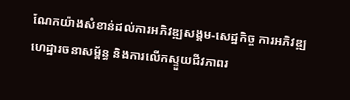ណែកយ៉ាងសំខាន់ដល់ការអភិវឌ្ឍសង្គម-សេដ្ឋកិច្ច ការអភិវឌ្ឍហេដ្ឋារចនាសម្ព័ន្ធ និងការលើកស្ទួយជីវភាពរ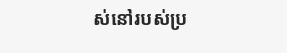ស់នៅរបស់ប្រ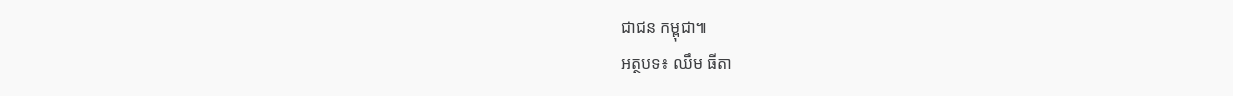ជាជន កម្ពុជា៕
អត្ថបទ៖ ឈឹម ធីតា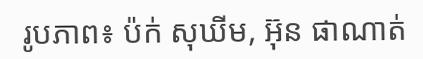រូបភាព៖ ប៉ក់ សុឃីម, អ៊ុន ផាណាត់